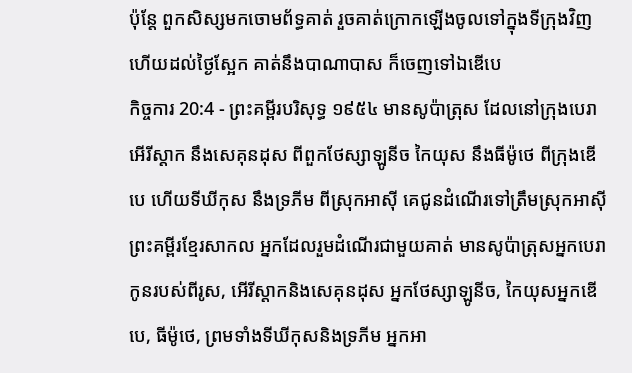ប៉ុន្តែ ពួកសិស្សមកចោមព័ទ្ធគាត់ រួចគាត់ក្រោកឡើងចូលទៅក្នុងទីក្រុងវិញ ហើយដល់ថ្ងៃស្អែក គាត់នឹងបាណាបាស ក៏ចេញទៅឯឌើបេ
កិច្ចការ 20:4 - ព្រះគម្ពីរបរិសុទ្ធ ១៩៥៤ មានសូប៉ាត្រុស ដែលនៅក្រុងបេរា អើរីស្តាក នឹងសេគុនដុស ពីពួកថែស្សាឡូនីច កៃយុស នឹងធីម៉ូថេ ពីក្រុងឌើបេ ហើយទីឃីកុស នឹងទ្រភីម ពីស្រុកអាស៊ី គេជូនដំណើរទៅត្រឹមស្រុកអាស៊ី ព្រះគម្ពីរខ្មែរសាកល អ្នកដែលរួមដំណើរជាមួយគាត់ មានសូប៉ាត្រុសអ្នកបេរាកូនរបស់ពីរូស, អើរីស្តាកនិងសេគុនដុស អ្នកថែស្សាឡូនីច, កៃយុសអ្នកឌើបេ, ធីម៉ូថេ, ព្រមទាំងទីឃីកុសនិងទ្រភីម អ្នកអា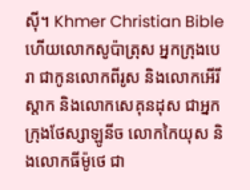ស៊ី។ Khmer Christian Bible ហើយលោកសូប៉ាត្រុស អ្នកក្រុងបេរា ជាកូនលោកពីរូស និងលោកអើរីស្ដាក និងលោកសេគុនដុស ជាអ្នកក្រុងថែស្សាឡូនីច លោកកៃយុស និងលោកធីម៉ូថេ ជា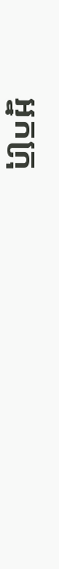អ្នកក្រុ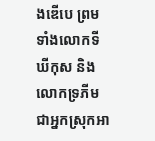ងឌើបេ ព្រមទាំងលោកទីឃីកុស និងលោកទ្រភីម ជាអ្នកស្រុកអា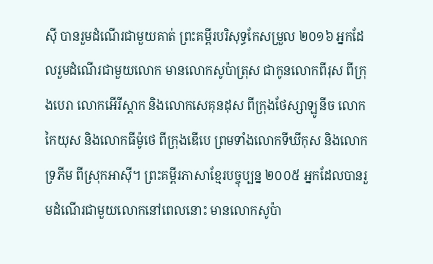ស៊ី បានរួមដំណើរជាមួយគាត់ ព្រះគម្ពីរបរិសុទ្ធកែសម្រួល ២០១៦ អ្នកដែលរួមដំណើរជាមួយលោក មានលោកសូប៉ាត្រុស ជាកូនលោកពីរុស ពីក្រុងបេរា លោកអើរីស្តាក និងលោកសេគុនដុស ពីក្រុងថែស្សាឡូនីច លោកកៃយុស និងលោកធីម៉ូថេ ពីក្រុងឌើបេ ព្រមទាំងលោកទីឃីកុស និងលោកទ្រភីម ពីស្រុកអាស៊ី។ ព្រះគម្ពីរភាសាខ្មែរបច្ចុប្បន្ន ២០០៥ អ្នកដែលបានរួមដំណើរជាមួយលោកនៅពេលនោះ មានលោកសូប៉ា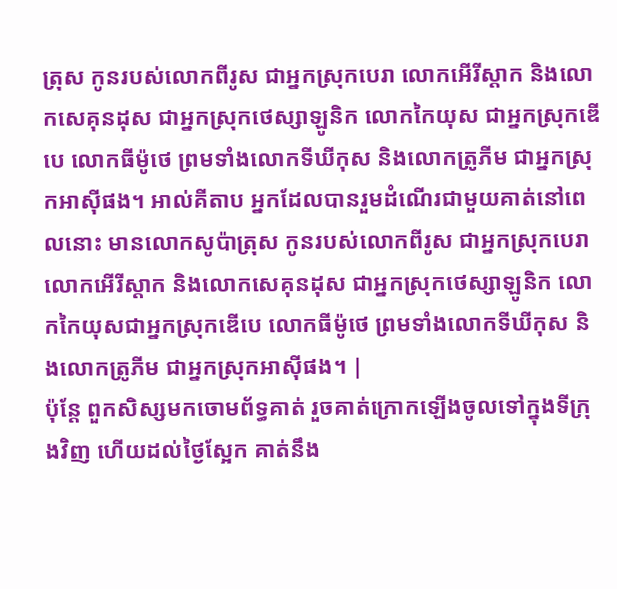ត្រុស កូនរបស់លោកពីរូស ជាអ្នកស្រុកបេរា លោកអើរីស្ដាក និងលោកសេគុនដុស ជាអ្នកស្រុកថេស្សាឡូនិក លោកកៃយុស ជាអ្នកស្រុកឌើបេ លោកធីម៉ូថេ ព្រមទាំងលោកទីឃីកុស និងលោកត្រូភីម ជាអ្នកស្រុកអាស៊ីផង។ អាល់គីតាប អ្នកដែលបានរួមដំណើរជាមួយគាត់នៅពេលនោះ មានលោកសូប៉ាត្រុស កូនរបស់លោកពីរូស ជាអ្នកស្រុកបេរា លោកអើរីស្ដាក និងលោកសេគុនដុស ជាអ្នកស្រុកថេស្សាឡូនិក លោកកៃយុសជាអ្នកស្រុកឌើបេ លោកធីម៉ូថេ ព្រមទាំងលោកទីឃីកុស និងលោកត្រូភីម ជាអ្នកស្រុកអាស៊ីផង។ |
ប៉ុន្តែ ពួកសិស្សមកចោមព័ទ្ធគាត់ រួចគាត់ក្រោកឡើងចូលទៅក្នុងទីក្រុងវិញ ហើយដល់ថ្ងៃស្អែក គាត់នឹង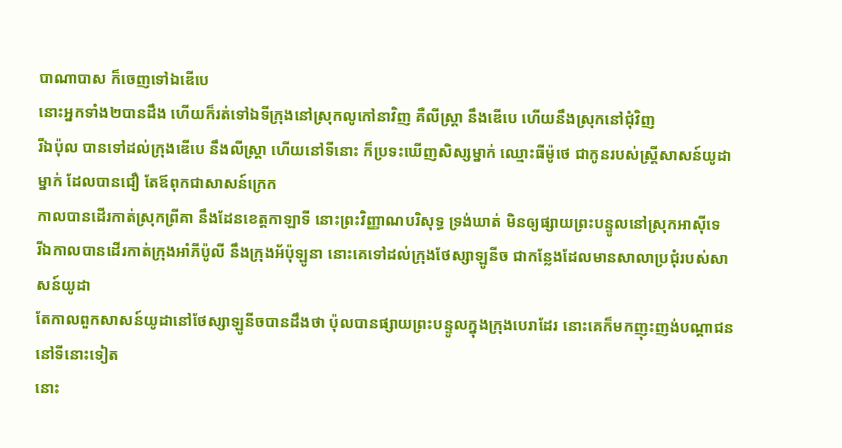បាណាបាស ក៏ចេញទៅឯឌើបេ
នោះអ្នកទាំង២បានដឹង ហើយក៏រត់ទៅឯទីក្រុងនៅស្រុកលូកៅនាវិញ គឺលីស្ត្រា នឹងឌើបេ ហើយនឹងស្រុកនៅជុំវិញ
រីឯប៉ុល បានទៅដល់ក្រុងឌើបេ នឹងលីស្ត្រា ហើយនៅទីនោះ ក៏ប្រទះឃើញសិស្សម្នាក់ ឈ្មោះធីម៉ូថេ ជាកូនរបស់ស្ត្រីសាសន៍យូដាម្នាក់ ដែលបានជឿ តែឪពុកជាសាសន៍ក្រេក
កាលបានដើរកាត់ស្រុកព្រីគា នឹងដែនខេត្តកាឡាទី នោះព្រះវិញ្ញាណបរិសុទ្ធ ទ្រង់ឃាត់ មិនឲ្យផ្សាយព្រះបន្ទូលនៅស្រុកអាស៊ីទេ
រីឯកាលបានដើរកាត់ក្រុងអាំភីប៉ូលី នឹងក្រុងអ័ប៉ុឡូនា នោះគេទៅដល់ក្រុងថែស្សាឡូនីច ជាកន្លែងដែលមានសាលាប្រជុំរបស់សាសន៍យូដា
តែកាលពួកសាសន៍យូដានៅថែស្សាឡូនីចបានដឹងថា ប៉ុលបានផ្សាយព្រះបន្ទូលក្នុងក្រុងបេរាដែរ នោះគេក៏មកញុះញង់បណ្តាជននៅទីនោះទៀត
នោះ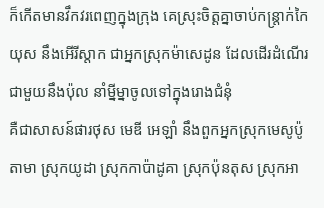ក៏កើតមានវឹកវរពេញក្នុងក្រុង គេស្រុះចិត្តគ្នាចាប់កន្ត្រាក់កៃយុស នឹងអើរីស្តាក ជាអ្នកស្រុកម៉ាសេដូន ដែលដើរដំណើរជាមួយនឹងប៉ុល នាំម្នីម្នាចូលទៅក្នុងរោងជំនុំ
គឺជាសាសន៍ផារថុស មេឌី អេឡាំ នឹងពួកអ្នកស្រុកមេសូប៉ូតាមា ស្រុកយូដា ស្រុកកាប៉ាដូគា ស្រុកប៉ុនតុស ស្រុកអា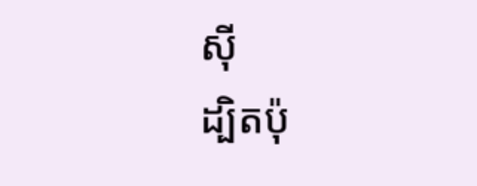ស៊ី
ដ្បិតប៉ុ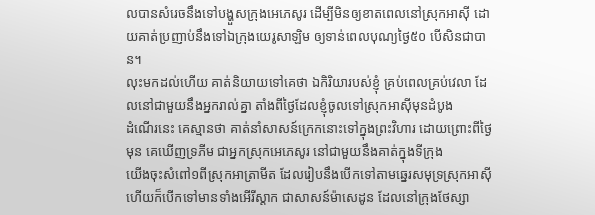លបានសំរេចនឹងទៅបង្ហួសក្រុងអេភេសូរ ដើម្បីមិនឲ្យខាតពេលនៅស្រុកអាស៊ី ដោយគាត់ប្រញាប់នឹងទៅឯក្រុងយេរូសាឡិម ឲ្យទាន់ពេលបុណ្យថ្ងៃ៥០ បើសិនជាបាន។
លុះមកដល់ហើយ គាត់និយាយទៅគេថា ឯកិរិយារបស់ខ្ញុំ គ្រប់ពេលគ្រប់វេលា ដែលនៅជាមួយនឹងអ្នករាល់គ្នា តាំងពីថ្ងៃដែលខ្ញុំចូលទៅស្រុកអាស៊ីមុនដំបូង
ដំណើរនេះ គេស្មានថា គាត់នាំសាសន៍ក្រេកនោះទៅក្នុងព្រះវិហារ ដោយព្រោះពីថ្ងៃមុន គេឃើញទ្រភីម ជាអ្នកស្រុកអេភេសូរ នៅជាមួយនឹងគាត់ក្នុងទីក្រុង
យើងចុះសំពៅ១ពីស្រុកអាត្រាមីត ដែលរៀបនឹងបើកទៅតាមឆ្នេរសមុទ្រស្រុកអាស៊ី ហើយក៏បើកទៅមានទាំងអើរីស្តាក ជាសាសន៍ម៉ាសេដូន ដែលនៅក្រុងថែស្សា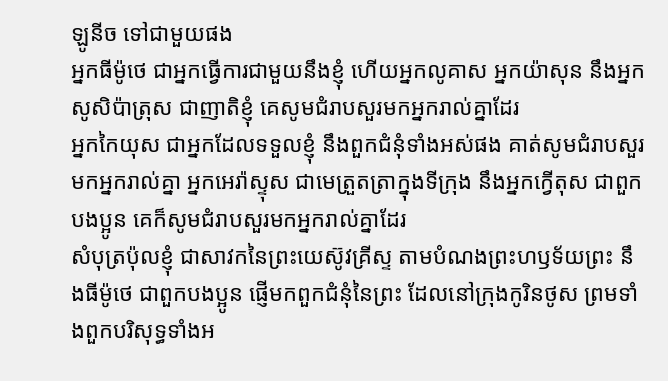ឡូនីច ទៅជាមួយផង
អ្នកធីម៉ូថេ ជាអ្នកធ្វើការជាមួយនឹងខ្ញុំ ហើយអ្នកលូគាស អ្នកយ៉ាសុន នឹងអ្នកសូសិប៉ាត្រុស ជាញាតិខ្ញុំ គេសូមជំរាបសួរមកអ្នករាល់គ្នាដែរ
អ្នកកៃយុស ជាអ្នកដែលទទួលខ្ញុំ នឹងពួកជំនុំទាំងអស់ផង គាត់សូមជំរាបសួរមកអ្នករាល់គ្នា អ្នកអេរ៉ាស្ទុស ជាមេត្រួតត្រាក្នុងទីក្រុង នឹងអ្នកក្វើតុស ជាពួកបងប្អូន គេក៏សូមជំរាបសួរមកអ្នករាល់គ្នាដែរ
សំបុត្រប៉ុលខ្ញុំ ជាសាវកនៃព្រះយេស៊ូវគ្រីស្ទ តាមបំណងព្រះហឫទ័យព្រះ នឹងធីម៉ូថេ ជាពួកបងប្អូន ផ្ញើមកពួកជំនុំនៃព្រះ ដែលនៅក្រុងកូរិនថូស ព្រមទាំងពួកបរិសុទ្ធទាំងអ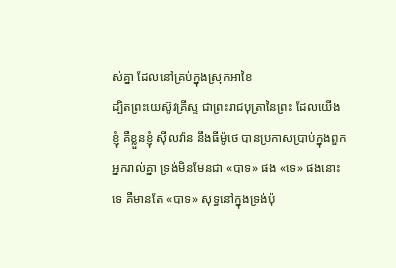ស់គ្នា ដែលនៅគ្រប់ក្នុងស្រុកអាខៃ
ដ្បិតព្រះយេស៊ូវគ្រីស្ទ ជាព្រះរាជបុត្រានៃព្រះ ដែលយើងខ្ញុំ គឺខ្លួនខ្ញុំ ស៊ីលវ៉ាន នឹងធីម៉ូថេ បានប្រកាសប្រាប់ក្នុងពួកអ្នករាល់គ្នា ទ្រង់មិនមែនជា «បាទ» ផង «ទេ» ផងនោះទេ គឺមានតែ «បាទ» សុទ្ធនៅក្នុងទ្រង់ប៉ុ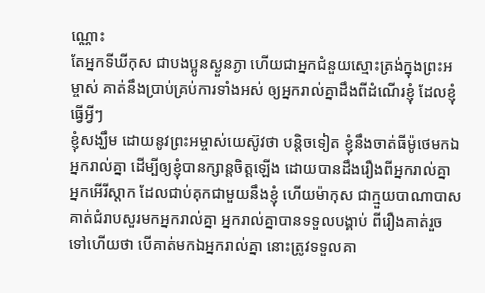ណ្ណោះ
តែអ្នកទីឃីកុស ជាបងប្អូនស្ងួនភ្ងា ហើយជាអ្នកជំនួយស្មោះត្រង់ក្នុងព្រះអម្ចាស់ គាត់នឹងប្រាប់គ្រប់ការទាំងអស់ ឲ្យអ្នករាល់គ្នាដឹងពីដំណើរខ្ញុំ ដែលខ្ញុំធ្វើអ្វីៗ
ខ្ញុំសង្ឃឹម ដោយនូវព្រះអម្ចាស់យេស៊ូវថា បន្តិចទៀត ខ្ញុំនឹងចាត់ធីម៉ូថេមកឯអ្នករាល់គ្នា ដើម្បីឲ្យខ្ញុំបានក្សាន្តចិត្តឡើង ដោយបានដឹងរឿងពីអ្នករាល់គ្នា
អ្នកអើរីស្តាក ដែលជាប់គុកជាមួយនឹងខ្ញុំ ហើយម៉ាកុស ជាក្មួយបាណាបាស គាត់ជំរាបសួរមកអ្នករាល់គ្នា អ្នករាល់គ្នាបានទទួលបង្គាប់ ពីរឿងគាត់រួចទៅហើយថា បើគាត់មកឯអ្នករាល់គ្នា នោះត្រូវទទួលគា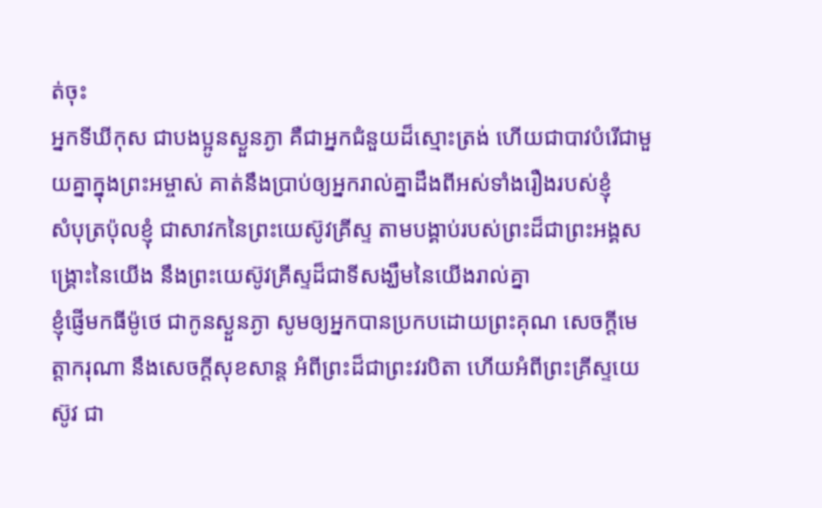ត់ចុះ
អ្នកទីឃីកុស ជាបងប្អូនស្ងួនភ្ងា គឺជាអ្នកជំនួយដ៏ស្មោះត្រង់ ហើយជាបាវបំរើជាមួយគ្នាក្នុងព្រះអម្ចាស់ គាត់នឹងប្រាប់ឲ្យអ្នករាល់គ្នាដឹងពីអស់ទាំងរឿងរបស់ខ្ញុំ
សំបុត្រប៉ុលខ្ញុំ ជាសាវកនៃព្រះយេស៊ូវគ្រីស្ទ តាមបង្គាប់របស់ព្រះដ៏ជាព្រះអង្គសង្គ្រោះនៃយើង នឹងព្រះយេស៊ូវគ្រីស្ទដ៏ជាទីសង្ឃឹមនៃយើងរាល់គ្នា
ខ្ញុំផ្ញើមកធីម៉ូថេ ជាកូនស្ងួនភ្ងា សូមឲ្យអ្នកបានប្រកបដោយព្រះគុណ សេចក្ដីមេត្តាករុណា នឹងសេចក្ដីសុខសាន្ត អំពីព្រះដ៏ជាព្រះវរបិតា ហើយអំពីព្រះគ្រីស្ទយេស៊ូវ ជា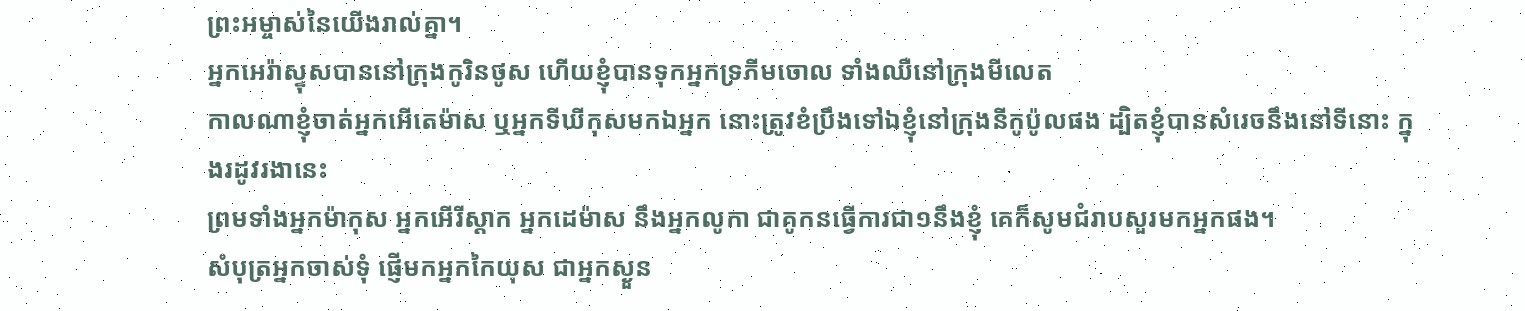ព្រះអម្ចាស់នៃយើងរាល់គ្នា។
អ្នកអេរ៉ាស្ទុសបាននៅក្រុងកូរិនថូស ហើយខ្ញុំបានទុកអ្នកទ្រភីមចោល ទាំងឈឺនៅក្រុងមីលេត
កាលណាខ្ញុំចាត់អ្នកអើតេម៉ាស ឬអ្នកទីឃីកុសមកឯអ្នក នោះត្រូវខំប្រឹងទៅឯខ្ញុំនៅក្រុងនីកូប៉ូលផង ដ្បិតខ្ញុំបានសំរេចនឹងនៅទីនោះ ក្នុងរដូវរងានេះ
ព្រមទាំងអ្នកម៉ាកុស អ្នកអើរីស្តាក អ្នកដេម៉ាស នឹងអ្នកលូកា ជាគូកនធ្វើការជា១នឹងខ្ញុំ គេក៏សូមជំរាបសួរមកអ្នកផង។
សំបុត្រអ្នកចាស់ទុំ ផ្ញើមកអ្នកកៃយុស ជាអ្នកស្ងួន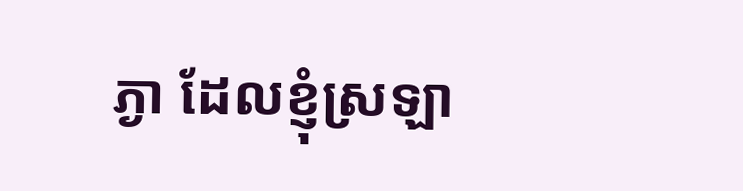ភ្ងា ដែលខ្ញុំស្រឡា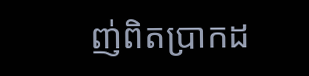ញ់ពិតប្រាកដ